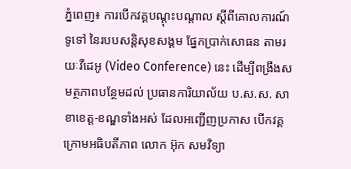ភ្នំពេញ៖ ការបើកវគ្គបណ្តុះបណ្តាល ស្តីពីគោលការណ៍ទូទៅ នៃរបបសន្តិសុខសង្គម ផ្នែកប្រាក់សោធន តាមរយៈវីដេអូ (Video Conference) នេះ ដើម្បីពង្រឹងសមត្ថភាពបន្ថែមដល់ ប្រធានការិយាល័យ ប.ស.ស. សាខាខេត្ត-ខណ្ឌទាំងអស់ ដែលអញ្ជើញប្រកាស បើកវគ្គក្រោមអធិបតីភាព លោក អ៊ុក សមវិទ្យា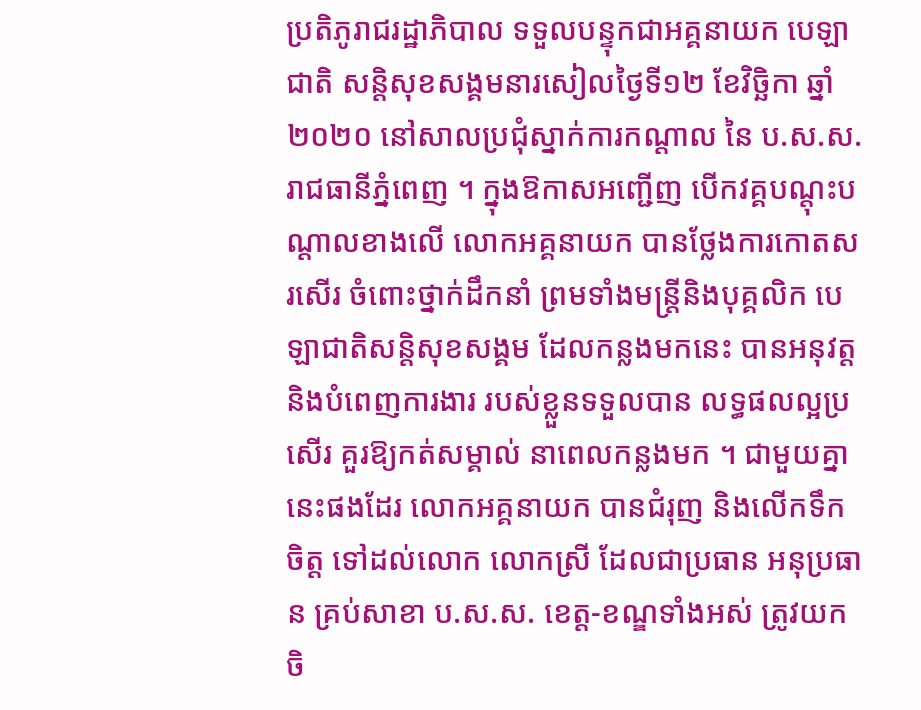ប្រតិភូរាជរដ្ឋាភិបាល ទទួលបន្ទុកជាអគ្គនាយក បេឡាជាតិ សន្តិសុខសង្គមនារសៀលថ្ងៃទី១២ ខែវិច្ឆិកា ឆ្នាំ២០២០ នៅសាលប្រជុំស្នាក់ការកណ្តាល នៃ ប.ស.ស. រាជធានីភ្នំពេញ ។ ក្នុងឱកាសអញ្ជើញ បើកវគ្គបណ្តុះបណ្តាលខាងលើ លោកអគ្គនាយក បានថ្លែងការកោតសរសើរ ចំពោះថ្នាក់ដឹកនាំ ព្រមទាំងមន្រ្តីនិងបុគ្គលិក បេឡាជាតិសន្តិសុខសង្គម ដែលកន្លងមកនេះ បានអនុវត្ត និងបំពេញការងារ របស់ខ្លួនទទួលបាន លទ្ធផលល្អប្រសើរ គួរឱ្យកត់សម្គាល់ នាពេលកន្លងមក ។ ជាមួយគ្នានេះផងដែរ លោកអគ្គនាយក បានជំរុញ និងលើកទឹកចិត្ត ទៅដល់លោក លោកស្រី ដែលជាប្រធាន អនុប្រធាន គ្រប់សាខា ប.ស.ស. ខេត្ត-ខណ្ឌទាំងអស់ ត្រូវយកចិ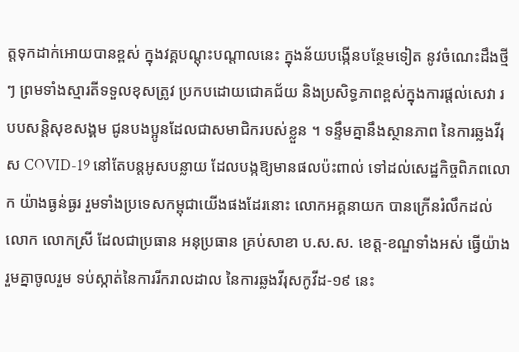ត្តទុកដាក់អោយបានខ្ពស់ ក្នុងវគ្គបណ្ដុះបណ្ដាលនេះ ក្នុងន័យបង្កើនបន្ថែមទៀត នូវចំណេះដឹងថ្មីៗ ព្រមទាំងស្មារតីទទួលខុសត្រូវ ប្រកបដោយជោគជ័យ និងប្រសិទ្ធភាពខ្ពស់ក្នុងការផ្តល់សេវា របបសន្តិសុខសង្គម ជូនបងប្អូនដែលជាសមាជិករបស់ខ្លួន ។ ទន្ទឹមគ្នានឹងស្ថានភាព នៃការឆ្លងវីរុស COVID-19 នៅតែបន្ដអូសបន្លាយ ដែលបង្កឱ្យមានផលប៉ះពាល់ ទៅដល់សេដ្ឋកិច្ចពិភពលោក យ៉ាងធ្ងន់ធ្ងរ រួមទាំងប្រទេសកម្ពុជាយើងផងដែរនោះ លោកអគ្គនាយក បានក្រើនរំលឹកដល់ លោក លោកស្រី ដែលជាប្រធាន អនុប្រធាន គ្រប់សាខា ប.ស.ស. ខេត្ត-ខណ្ឌទាំងអស់ ធ្វើយ៉ាងរួមគ្នាចូលរួម ទប់ស្កាត់នៃការរីករាលដាល នៃការឆ្លងវីរុសកូវីដ-១៩ នេះ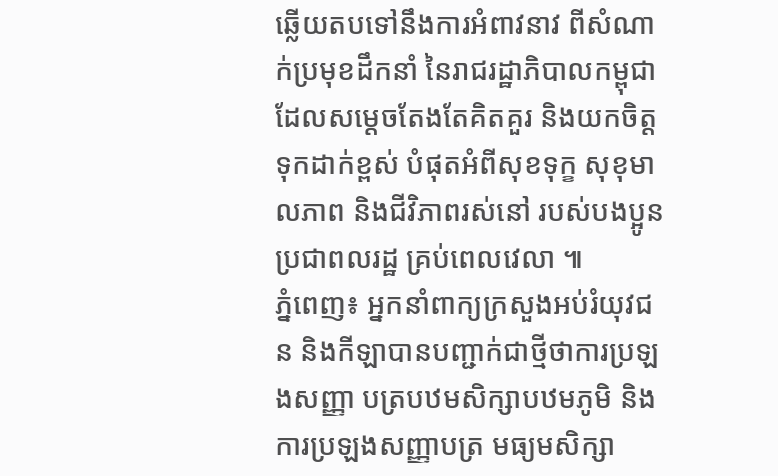ឆ្លើយតបទៅនឹងការអំពាវនាវ ពីសំណាក់ប្រមុខដឹកនាំ នៃរាជរដ្ឋាភិបាលកម្ពុជា ដែលសម្តេចតែងតែគិតគួរ និងយកចិត្តទុកដាក់ខ្ពស់ បំផុតអំពីសុខទុក្ខ សុខុមាលភាព និងជីវិភាពរស់នៅ របស់បងប្អូន ប្រជាពលរដ្ឋ គ្រប់ពេលវេលា ៕
ភ្នំពេញ៖ អ្នកនាំពាក្យក្រសួងអប់រំយុវជន និងកីឡាបានបញ្ជាក់ជាថ្មីថាការប្រឡងសញ្ញា បត្របឋមសិក្សាបឋមភូមិ និងការប្រឡងសញ្ញាបត្រ មធ្យមសិក្សា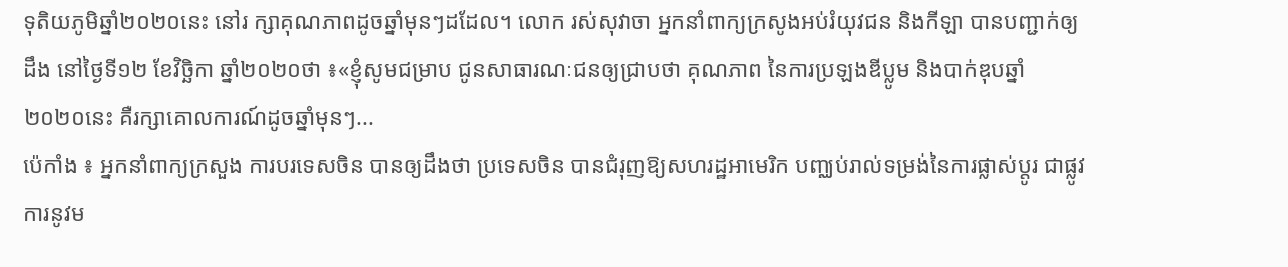ទុតិយភូមិឆ្នាំ២០២០នេះ នៅរ ក្សាគុណភាពដូចឆ្នាំមុនៗដដែល។ លោក រស់សុវាចា អ្នកនាំពាក្យក្រសូងអប់រំយុវជន និងកីឡា បានបញ្ជាក់ឲ្យដឹង នៅថ្ងៃទី១២ ខែវិច្ឆិកា ឆ្នាំ២០២០ថា ៖«ខ្ញុំសូមជម្រាប ជូនសាធារណៈជនឲ្យជ្រាបថា គុណភាព នៃការប្រឡងឌីប្លូម និងបាក់ឌុបឆ្នាំ២០២០នេះ គឺរក្សាគោលការណ៍ដូចឆ្នាំមុនៗ...
ប៉េកាំង ៖ អ្នកនាំពាក្យក្រសួង ការបរទេសចិន បានឲ្យដឹងថា ប្រទេសចិន បានជំរុញឱ្យសហរដ្ឋអាមេរិក បញ្ឈប់រាល់ទម្រង់នៃការផ្លាស់ប្តូរ ជាផ្លូវការនូវម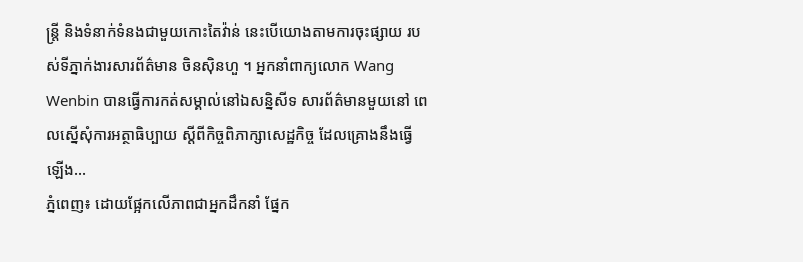ន្រ្តី និងទំនាក់ទំនងជាមួយកោះតៃវ៉ាន់ នេះបើយោងតាមការចុះផ្សាយ របស់ទីភ្នាក់ងារសារព័ត៌មាន ចិនស៊ិនហួ ។ អ្នកនាំពាក្យលោក Wang Wenbin បានធ្វើការកត់សម្គាល់នៅឯសន្និសីទ សារព័ត៌មានមួយនៅ ពេលស្នើសុំការអត្ថាធិប្បាយ ស្តីពីកិច្ចពិភាក្សាសេដ្ឋកិច្ច ដែលគ្រោងនឹងធ្វើឡើង...
ភ្នំពេញ៖ ដោយផ្អែកលើភាពជាអ្នកដឹកនាំ ផ្នែក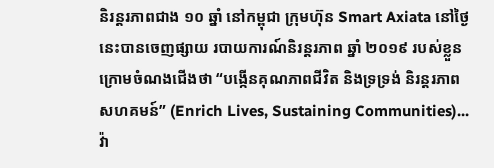និរន្តរភាពជាង ១០ ឆ្នាំ នៅកម្ពុជា ក្រុមហ៊ុន Smart Axiata នៅថ្ងៃនេះបានចេញផ្សាយ របាយការណ៍និរន្តរភាព ឆ្នាំ ២០១៩ របស់ខ្លួន ក្រោមចំណងជើងថា “បង្កើនគុណភាពជីវិត និងទ្រទ្រង់ និរន្តរភាពសហគមន៍” (Enrich Lives, Sustaining Communities)...
វ៉ា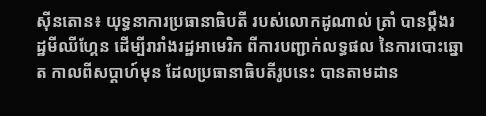ស៊ីនតោន៖ យុទ្ធនាការប្រធានាធិបតី របស់លោកដូណាល់ ត្រាំ បានប្តឹងរដ្ឋមីឈីហ្គែន ដើម្បីរារាំងរដ្ឋអាមេរិក ពីការបញ្ជាក់លទ្ធផល នៃការបោះឆ្នោត កាលពីសប្តាហ៍មុន ដែលប្រធានាធិបតីរូបនេះ បានតាមដាន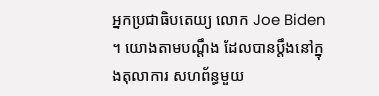អ្នកប្រជាធិបតេយ្យ លោក Joe Biden ។ យោងតាមបណ្តឹង ដែលបានប្តឹងនៅក្នុងតុលាការ សហព័ន្ធមួយ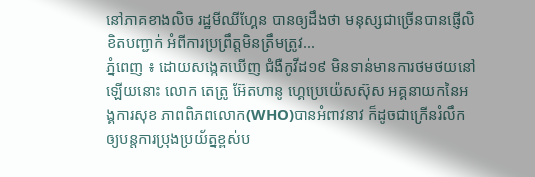នៅភាគខាងលិច រដ្ឋមីឈីហ្គែន បានឲ្យដឹងថា មនុស្សជាច្រើនបានផ្ញើលិខិតបញ្ជាក់ អំពីការប្រព្រឹត្តមិនត្រឹមត្រូវ...
ភ្នំពេញ ៖ ដោយសង្កេតឃើញ ជំងឺកូវីដ១៩ មិនទាន់មានការថមថយនៅឡើយនោះ លោក តេត្រូ អ៊ែតហានូ ហ្គេប្រេយ៉េសស៊ុស អគ្គនាយកនៃអង្គការសុខ ភាពពិភពលោក(WHO)បានអំពាវនាវ ក៏ដូចជាក្រើនរំលឹក ឲ្យបន្តការប្រុងប្រយ័ត្នខ្ពស់ប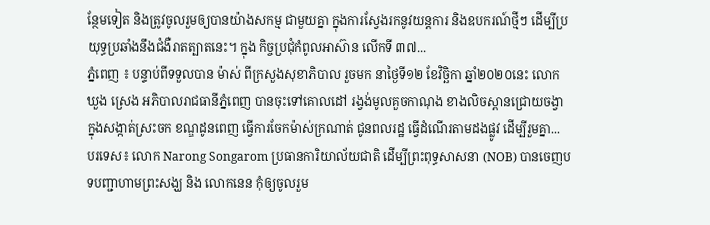ន្ថែមទៀត និងត្រូវចូលរួមឲ្យបានយ៉ាងសកម្ម ជាមួយគ្នា ក្នុងការស្វែងរកនូវយន្តការ និងឧបករណ៍ថ្មីៗ ដើម្បីប្រយុទ្ធប្រឆាំងនឹងជំងឺរាតត្បាតនេះ។ ក្នុង កិច្ចប្រជុំកំពូលអាស៊ាន លើកទី ៣៧...
ភ្នំពេញ ៖ បន្ទាប់ពីទទួលបាន ម៉ាស់ ពីក្រសួងសុខាភិបាល រួចមក នាថ្ងៃទី១២ ខែវិច្ឆិកា ឆ្នាំ២០២០នេះ លោក ឃួង ស្រេង អភិបាលរាជធានីភ្នំពេញ បានចុះទៅគោលដៅ រង្វង់មូលគួចកាណុង ខាងលិចស្ពានជ្រោយចង្វា ក្នុងសង្កាត់ស្រះចក ខណ្ឌដូនពេញ ធ្វើការចែកម៉ាស់ក្រណាត់ ជូនពលរដ្ឋ ធ្វើដំណើរតាមដងផ្លូវ ដើម្បីរួមគ្នា...
បរទេស៖ លោក Narong Songarom ប្រធានការិយាល័យជាតិ ដើម្បីព្រះពុទ្ធសាសនា (NOB) បានចេញបទបញ្ជាហាមព្រះសង្ឃ និង លោកនេន កុំឲ្យចូលរួម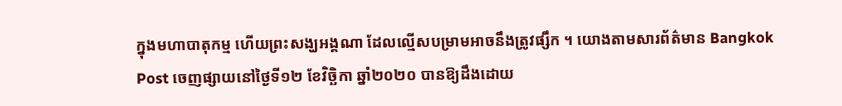ក្នុងមហាបាតុកម្ម ហើយព្រះសង្ឃអង្គណា ដែលល្មើសបម្រាមអាចនឹងត្រូវផ្សឹក ។ យោងតាមសារព័ត៌មាន Bangkok Post ចេញផ្សាយនៅថ្ងៃទី១២ ខែវិច្ឆិកា ឆ្នាំ២០២០ បានឱ្យដឹងដោយ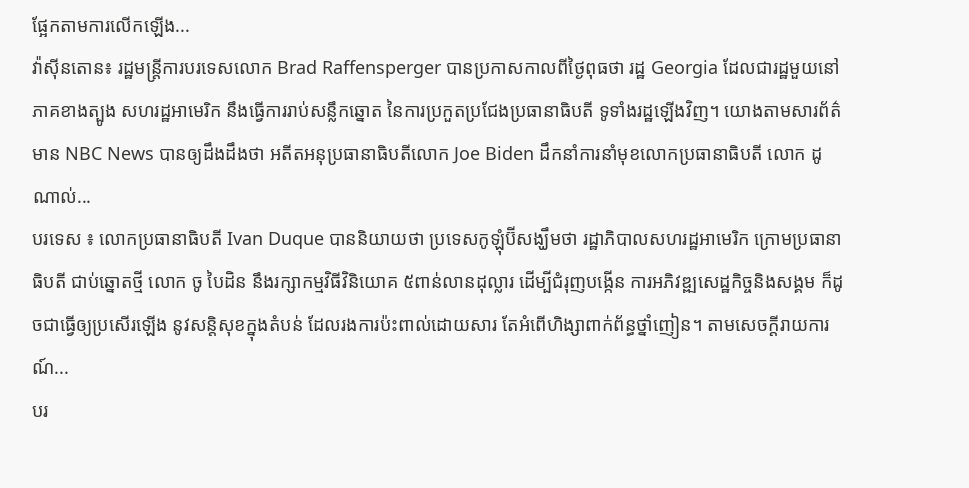ផ្អែកតាមការលើកឡើង...
វ៉ាស៊ីនតោន៖ រដ្ឋមន្រ្តីការបរទេសលោក Brad Raffensperger បានប្រកាសកាលពីថ្ងៃពុធថា រដ្ឋ Georgia ដែលជារដ្ឋមួយនៅភាគខាងត្បូង សហរដ្ឋអាមេរិក នឹងធ្វើការរាប់សន្លឹកឆ្នោត នៃការប្រកួតប្រជែងប្រធានាធិបតី ទូទាំងរដ្ឋឡើងវិញ។ យោងតាមសារព័ត៌មាន NBC News បានឲ្យដឹងដឹងថា អតីតអនុប្រធានាធិបតីលោក Joe Biden ដឹកនាំការនាំមុខលោកប្រធានាធិបតី លោក ដូណាល់...
បរទេស ៖ លោកប្រធានាធិបតី Ivan Duque បាននិយាយថា ប្រទេសកូឡុំប៊ីសង្ឃឹមថា រដ្ឋាភិបាលសហរដ្ឋអាមេរិក ក្រោមប្រធានាធិបតី ជាប់ឆ្នោតថ្មី លោក ចូ បៃដិន នឹងរក្សាកម្មវិធីវិនិយោគ ៥ពាន់លានដុល្លារ ដើម្បីជំរុញបង្កើន ការអភិវឌ្ឍសេដ្ឋកិច្ចនិងសង្គម ក៏ដូចជាធ្វើឲ្យប្រសើរឡើង នូវសន្តិសុខក្នុងតំបន់ ដែលរងការប៉ះពាល់ដោយសារ តែអំពើហិង្សាពាក់ព័ន្ធថ្នាំញៀន។ តាមសេចក្តីរាយការណ៍...
បរ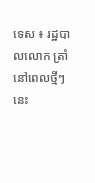ទេស ៖ រដ្ឋបាលលោក ត្រាំ នៅពេលថ្មីៗនេះ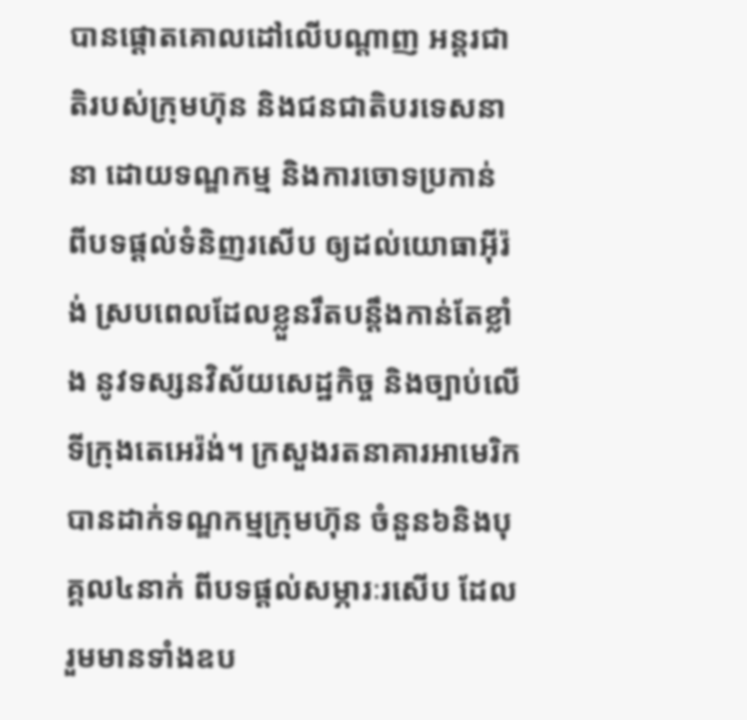បានផ្តោតគោលដៅលើបណ្ដាញ អន្តរជាតិរបស់ក្រុមហ៊ុន និងជនជាតិបរទេសនានា ដោយទណ្ឌកម្ម និងការចោទប្រកាន់ ពីបទផ្តល់ទំនិញរសើប ឲ្យដល់យោធាអ៊ីរ៉ង់ ស្របពេលដែលខ្លួនរឹតបន្តឹងកាន់តែខ្លាំង នូវទស្សនវិស័យសេដ្ឋកិច្ច និងច្បាប់លើទីក្រុងតេអេរ៉ង់។ ក្រសួងរតនាគារអាមេរិក បានដាក់ទណ្ឌកម្មក្រុមហ៊ុន ចំនួន៦និងបុគ្គល៤នាក់ ពីបទផ្តល់សម្ភារៈរសើប ដែលរួមមានទាំងឧប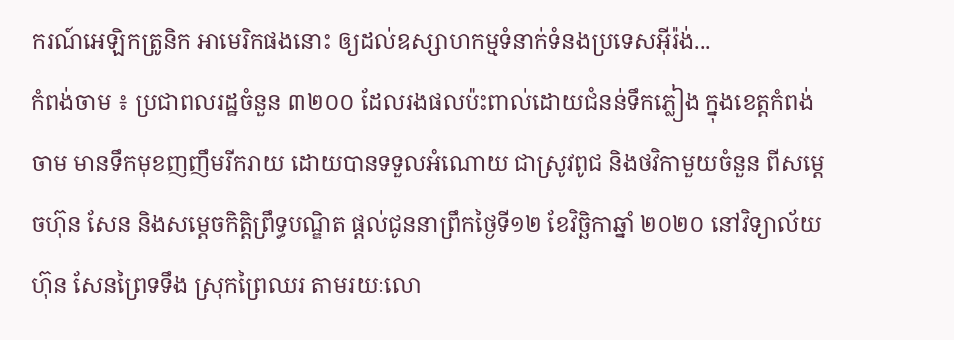ករណ៍អេឡិកត្រូនិក អាមេរិកផងនោះ ឲ្យដល់ឧស្សាហកម្មទំនាក់ទំនងប្រទេសអ៊ីរ៉ង់...
កំពង់ចាម ៖ ប្រជាពលរដ្ឋចំនួន ៣២០០ ដែលរងផលប៉ះពាល់ដោយជំនន់ទឹកភ្លៀង ក្នុងខេត្តកំពង់ចាម មានទឹកមុខញញឹមរីករាយ ដោយបានទទួលអំណោយ ជាស្រូវពូជ និងថវិកាមួយចំនួន ពីសម្ដេចហ៊ុន សែន និងសម្ដេចកិត្តិព្រឹទ្ធបណ្ឌិត ផ្ដល់ជូននាព្រឹកថ្ងៃទី១២ ខែវិច្ឆិកាឆ្នាំ ២០២០ នៅវិទ្យាល័យ ហ៊ុន សែនព្រៃទទឹង ស្រុកព្រៃឈរ តាមរយៈលោ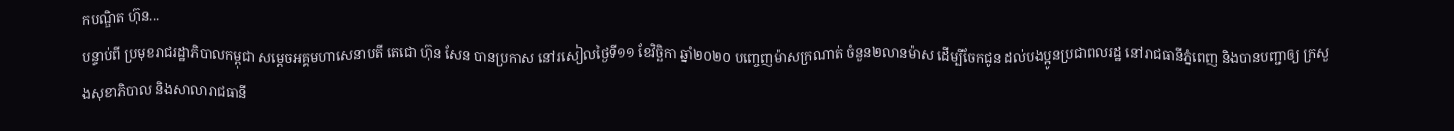កបណ្ឌិត ហ៊ុន...
បន្ទាប់ពី ប្រមុខរាជរដ្ឋាភិបាលកម្ពុជា សម្តេចអគ្គមហាសេនាបតី តេជោ ហ៊ុន សែន បានប្រកាស នៅរសៀលថ្ងៃទី១១ ខែវិច្ឆិកា ឆ្នាំ២០២០ បញ្ចេញម៉ាសក្រណាត់ ចំនួន២លានម៉ាស ដើម្បីចែកជូន ដល់បងប្អូនប្រជាពលរដ្ឋ នៅរាជធានីភ្នំពេញ និងបានបញ្ជាឲ្យ ក្រសួងសុខាភិបាល និងសាលារាជធានី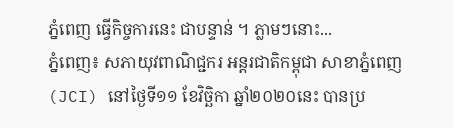ភ្នំពេញ ធ្វើកិច្ចការនេះ ជាបន្ទាន់ ។ ភ្លាមៗនោះ...
ភ្នំពេញ៖ សភាយុវពាណិជ្ជករ អន្តរជាតិកម្ពុជា សាខាភ្នំពេញ (JCI) នៅថ្ងៃទី១១ ខែវិច្ឆិកា ឆ្នាំ២០២០នេះ បានប្រ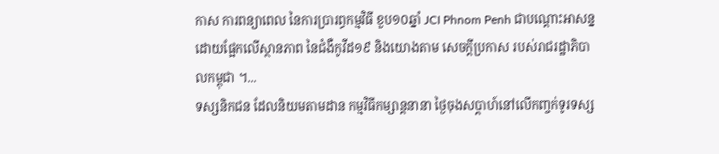កាស ការពន្យាពេល នៃការប្រារព្ធកម្មវិធី ខួប១០ឆ្នាំ JCI Phnom Penh ជាបណ្តោះអាសន្ន ដោយផ្អែកលើស្ថានភាព នៃជំងឺកូវីដ១៩ និងយោងតាម សេចក្តីប្រកាស របស់រាជរដ្ឋាភិបាលកម្ពុជា ។...
ទស្សនិកជន ដែលនិយមតាមដាន កម្មវិធីកម្សាន្តនានា ថ្ងៃចុងសប្តាហ៍នៅលើកញ្ចក់ទូរទស្ស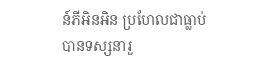ន៍ភីអិនអិន ប្រហែលជាធ្លាប់បានទស្សនារួ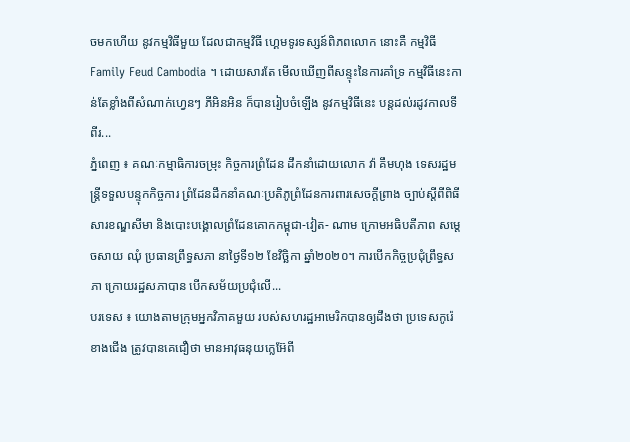ចមកហើយ នូវកម្មវិធីមួយ ដែលជាកម្មវិធី ហ្គេមទូរទស្សន៍ពិភពលោក នោះគឺ កម្មវិធី Family Feud Cambodia ។ ដោយសារតែ មើលឃើញពីសន្ទុះនៃការគាំទ្រ កម្មវិធីនេះកាន់តែខ្លាំងពីសំណាក់ហ្វេនៗ ភីអិនអិន ក៏បានរៀបចំឡើង នូវកម្មវិធីនេះ បន្តដល់រដូវកាលទី ពីរ...
ភ្នំពេញ ៖ គណៈកម្មាធិការចម្រុះ កិច្ចការព្រំដែន ដឹកនាំដោយលោក វ៉ា គឹមហុង ទេសរដ្ឋមន្រ្តីទទួលបន្ទុកកិច្ចការ ព្រំដែនដឹកនាំគណៈប្រតិភូព្រំដែនការពារសេចក្តីព្រាង ច្បាប់ស្តីពីពិធីសារខណ្ឌសីមា និងបោះបង្គោលព្រំដែនគោកកម្ពុជា-វៀត- ណាម ក្រោមអធិបតីភាព សម្តេចសាយ ឈុំ ប្រធានព្រឹទ្ធសភា នាថ្ងៃទី១២ ខែវិច្ឆិកា ឆ្នាំ២០២០។ ការបើកកិច្ចប្រជុំព្រឹទ្ធសភា ក្រោយរដ្ឋសភាបាន បើកសម័យប្រជុំលើ...
បរទេស ៖ យោងតាមក្រុមអ្នកវិភាគមួយ របស់សហរដ្ឋអាមេរិកបានឲ្យដឹងថា ប្រទេសកូរ៉េខាងជើង ត្រូវបានគេជឿថា មានអាវុធនុយក្លេអ៊ែពី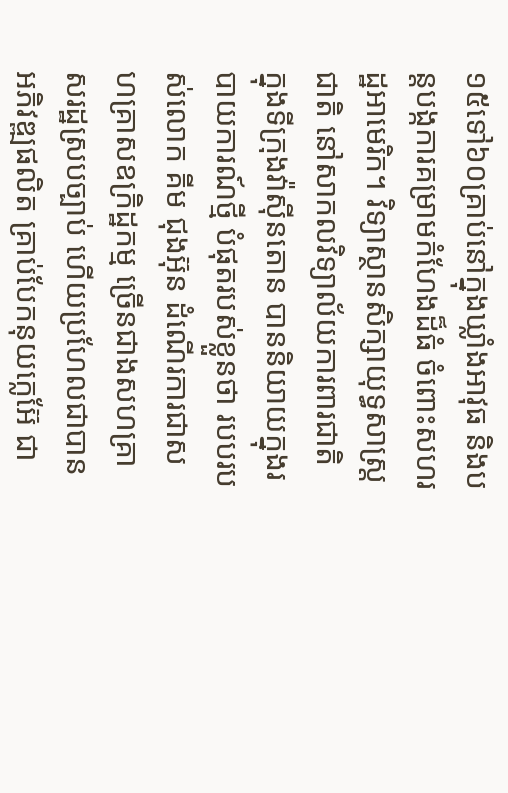១៥ទៅ៦០គ្រាប់នៅក្នុងឃ្លាំងអាវុធ និងបន្តបង្កការគម្រាមកំហែងដ៏ធំ ចំពោះសហរដ្ឋអាមេរិក។ វិទ្យាស្ថានសិក្សាយុទ្ធសាស្ត្រជាតិ នៅសាកលវិទ្យាល័យការពារជាតិ ក្នុងទីក្រុងវ៉ាស៊ីនតោន បាននិយាយក្នុងរបាយការណ៍ថ្មី បំផុតរបស់ខ្លួនថា របបរបស់លោក គីម ជុងអ៊ុន ដំណើរការជាសហគ្រាសឧក្រិដ្ឋកម្ម ច្រើនជាងសហគ្រាសរដ្ឋស្របច្បាប់ ហើយប្រហែលជាបានអភិវឌ្ឍផលិត គ្រាប់បែកនុយក្លេអ៊ែ ជា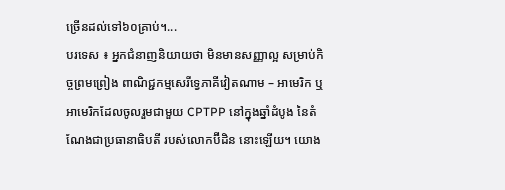ច្រើនដល់ទៅ៦០គ្រាប់។...
បរទេស ៖ អ្នកជំនាញនិយាយថា មិនមានសញ្ញាល្អ សម្រាប់កិច្ចព្រមព្រៀង ពាណិជ្ជកម្មសេរីទ្វេភាគីវៀតណាម – អាមេរិក ឬអាមេរិកដែលចូលរួមជាមួយ CPTPP នៅក្នុងឆ្នាំដំបូង នៃតំណែងជាប្រធានាធិបតី របស់លោកប៊ីដិន នោះឡើយ។ យោង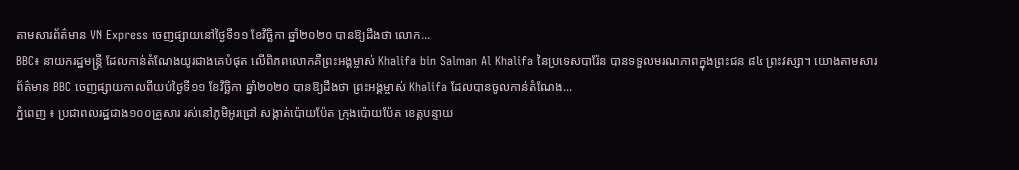តាមសារព័ត៌មាន VN Express ចេញផ្សាយនៅថ្ងៃទី១១ ខែវិច្ឆិកា ឆ្នាំ២០២០ បានឱ្យដឹងថា លោក...
BBC៖ នាយករដ្ឋមន្រ្តី ដែលកាន់តំណែងយូរជាងគេបំផុត លើពិភពលោកគឺព្រះអង្គម្ចាស់ Khalifa bin Salman Al Khalifa នៃប្រទេសបារ៉ែន បានទទួលមរណភាពក្នុងព្រះជន ៨៤ ព្រះវស្សា។ យោងតាមសារព័ត៌មាន BBC ចេញផ្សាយកាលពីយប់ថ្ងៃទី១១ ខែវិច្ឆិកា ឆ្នាំ២០២០ បានឱ្យដឹងថា ព្រះអង្គម្ចាស់ Khalifa ដែលបានចូលកាន់តំណែង...
ភ្នំពេញ ៖ ប្រជាពលរដ្ឋជាង១០០គ្រួសារ រស់នៅភូមិអូរជ្រៅ សង្កាត់ប៉ោយប៉ែត ក្រុងប៉ោយប៉ែត ខេត្តបន្ទាយ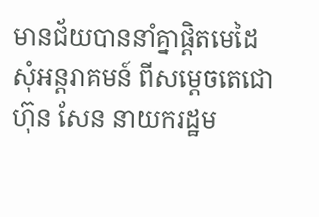មានជ័យបាននាំគ្នាផ្ដិតមេដៃ សុំអន្តរាគមន៍ ពីសម្ដេចតេជោ ហ៊ុន សែន នាយករដ្ឋម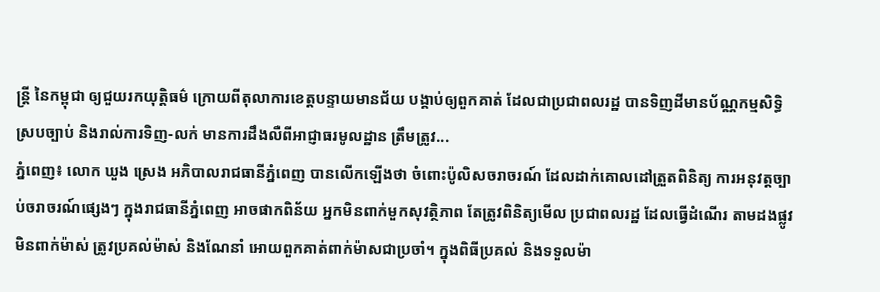ន្រ្តី នៃកម្ពុជា ឲ្យជួយរកយុត្តិធម៌ ក្រោយពីតុលាការខេត្តបន្ទាយមានជ័យ បង្គាប់ឲ្យពួកគាត់ ដែលជាប្រជាពលរដ្ឋ បានទិញដីមានប័ណ្ណកម្មសិទ្ធិ ស្របច្បាប់ និងរាល់ការទិញ-លក់ មានការដឹងលឺពីអាជ្ញាធរមូលដ្ឋាន ត្រឹមត្រូវ...
ភ្នំពេញ៖ លោក ឃួង ស្រេង អភិបាលរាជធានីភ្នំពេញ បានលើកឡើងថា ចំពោះប៉ូលិសចរាចរណ៍ ដែលដាក់គោលដៅត្រួតពិនិត្យ ការអនុវត្តច្បាប់ចរាចរណ៍ផ្សេងៗ ក្នុងរាជធានីភ្នំពេញ អាចផាកពិន័យ អ្នកមិនពាក់មួកសុវត្ថិភាព តែត្រូវពិនិត្យមើល ប្រជាពលរដ្ឋ ដែលធ្វើដំណើរ តាមដងផ្លូវ មិនពាក់ម៉ាស់ ត្រូវប្រគល់ម៉ាស់ និងណែនាំ អោយពួកគាត់ពាក់ម៉ាសជាប្រចាំ។ ក្នុងពិធីប្រគល់ និងទទួលម៉ា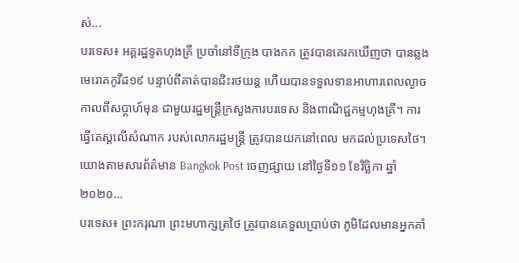ស់...
បរទេស៖ អគ្គរដ្ឋទូតហុងគ្រី ប្រចាំនៅទីក្រុង បាងកក ត្រូវបានគេរកឃើញថា បានឆ្លងមេរោគកូវីដ១៩ បន្ទាប់ពីគាត់បានជិះរថយន្ត ហើយបានទទួលទានអាហារពេលល្ងាច កាលពីសប្តាហ៍មុន ជាមួយរដ្ឋមន្រ្តីក្រសួងការបរទេស និងពាណិជ្ជកម្មហុងគ្រី។ ការធ្វើតេស្តលើសំណាក របស់លោករដ្ឋមន្រ្តី ត្រូវបានយកនៅពេល មកដល់ប្រទេសថៃ។ យោងតាមសារព័ត៌មាន Bangkok Post ចេញផ្សាយ នៅថ្ងៃទី១១ ខែវិច្ឆិកា ឆ្នាំ២០២០...
បរទេស៖ ព្រះករុណា ព្រះមហាក្សត្រថៃ ត្រូវបានគេទួលប្រាប់ថា ភូមិដែលមានអ្នកគាំ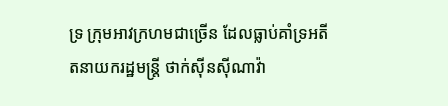ទ្រ ក្រុមអាវក្រហមជាច្រើន ដែលធ្លាប់គាំទ្រអតីតនាយករដ្ឋមន្ត្រី ថាក់ស៊ីនស៊ីណាវ៉ា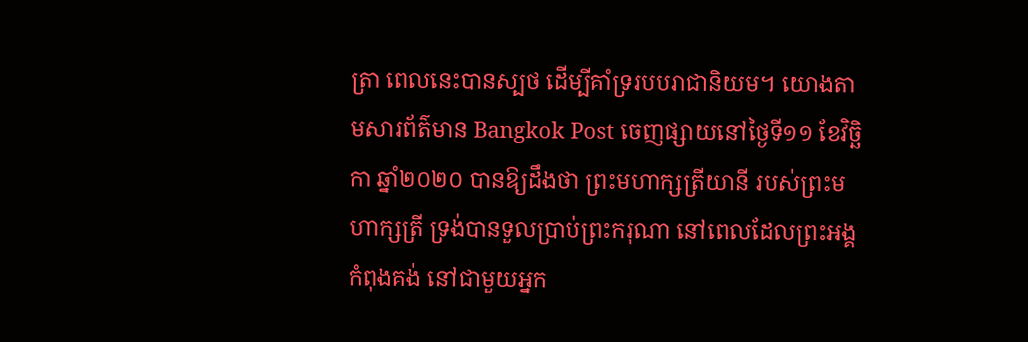ត្រា ពេលនេះបានស្បថ ដើម្បីគាំទ្ររបបរាជានិយម។ យោងតាមសារព័ត៌មាន Bangkok Post ចេញផ្សាយនៅថ្ងៃទី១១ ខែវិច្ឆិកា ឆ្នាំ២០២០ បានឱ្យដឹងថា ព្រះមហាក្សត្រីយានី របស់ព្រះមហាក្សត្រី ទ្រង់បានទួលប្រាប់ព្រះករុណា នៅពេលដែលព្រះអង្គកំពុងគង់ នៅជាមួយអ្នក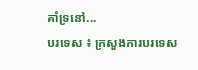គាំទ្រនៅ...
បរទេស ៖ ក្រសួងការបរទេស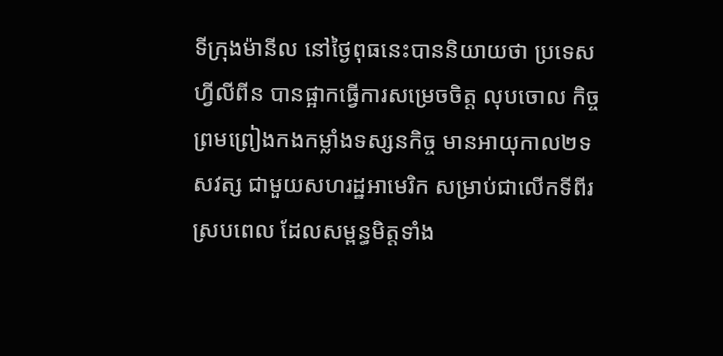ទីក្រុងម៉ានីល នៅថ្ងៃពុធនេះបាននិយាយថា ប្រទេសហ្វីលីពីន បានផ្អាកធ្វើការសម្រេចចិត្ត លុបចោល កិច្ចព្រមព្រៀងកងកម្លាំងទស្សនកិច្ច មានអាយុកាល២ទសវត្ស ជាមួយសហរដ្ឋអាមេរិក សម្រាប់ជាលើកទីពីរ ស្របពេល ដែលសម្ពន្ធមិត្តទាំង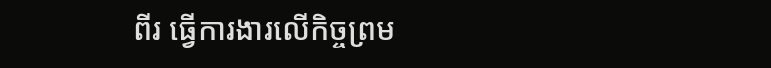ពីរ ធ្វើការងារលើកិច្ចព្រម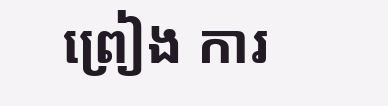ព្រៀង ការ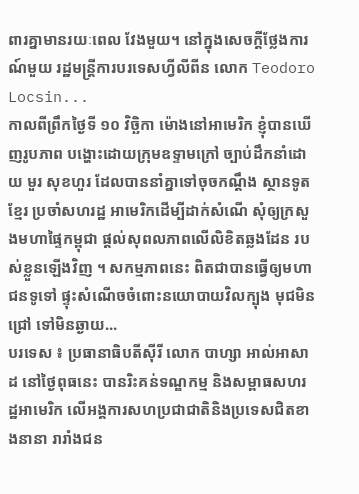ពារគ្នាមានរយៈពេល វែងមួយ។ នៅក្នុងសេចក្តីថ្លែងការណ៍មួយ រដ្ឋមន្ត្រីការបរទេសហ្វីលីពីន លោក Teodoro Locsin...
កាលពីព្រឹកថ្ងៃទី ១០ វិច្ឆិកា ម៉ោងនៅអាមេរិក ខ្ញុំបានឃើញរូបភាព បង្ហោះដោយក្រុមឧទ្ទាមក្រៅ ច្បាប់ដឹកនាំដោយ មួរ សុខហួរ ដែលបាននាំគ្នាទៅចុចកណ្តឹង ស្ថានទូតខ្មែរ ប្រចាំសហរដ្ឋ អាមេរិកដើម្បីដាក់សំណើ សុំឲ្យក្រសួងមហាផ្ទៃកម្ពុជា ផ្តល់សុពលភាពលើលិខិតឆ្លងដែន របស់ខ្លួនឡើងវិញ ។ សកម្មភាពនេះ ពិតជាបានធ្វើឲ្យមហាជនទូទៅ ផ្ទុះសំណើចចំពោះនយោបាយវិលក្បុង មុជមិនជ្រៅ ទៅមិនឆ្ងាយ...
បរទេស ៖ ប្រធានាធិបតីស៊ីរី លោក បាហ្សា អាល់អាសាដ នៅថ្ងៃពុធនេះ បានរិះគន់ទណ្ឌកម្ម និងសម្ពាធសហរដ្ឋអាមេរិក លើអង្គការសហប្រជាជាតិនិងប្រទេសជិតខាងនានា រារាំងជន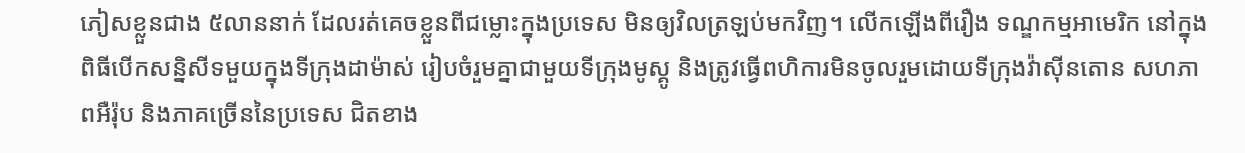ភៀសខ្លួនជាង ៥លាននាក់ ដែលរត់គេចខ្លួនពីជម្លោះក្នុងប្រទេស មិនឲ្យវិលត្រឡប់មកវិញ។ លើកឡើងពីរឿង ទណ្ឌកម្មអាមេរិក នៅក្នុងពិធីបើកសន្និសីទមួយក្នុងទីក្រុងដាម៉ាស់ រៀបចំរួមគ្នាជាមួយទីក្រុងមូស្គូ និងត្រូវធ្វើពហិការមិនចូលរួមដោយទីក្រុងវ៉ាស៊ីនតោន សហភាពអឺរ៉ុប និងភាគច្រើននៃប្រទេស ជិតខាង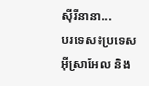ស៊ីរីនានា...
បរទេស៖ប្រទេសអ៊ីស្រាអែល និង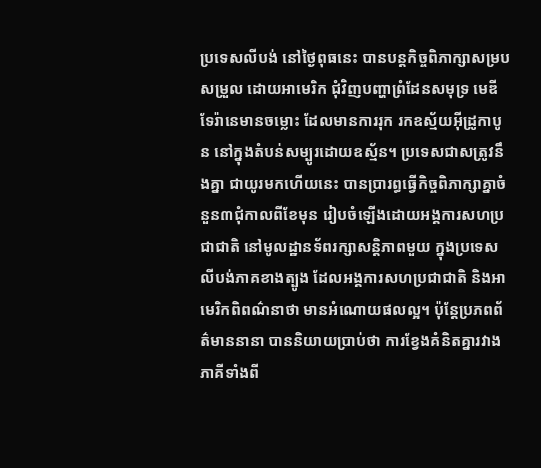ប្រទេសលីបង់ នៅថ្ងៃពុធនេះ បានបន្តកិច្ចពិភាក្សាសម្របសម្រួល ដោយអាមេរិក ជុំវិញបញ្ហាព្រំដែនសមុទ្រ មេឌីទែរ៉ានេមានចម្លោះ ដែលមានការរុក រកឧស្ម័យអ៊ីដ្រូកាបូន នៅក្នុងតំបន់សម្បូរដោយឧស្ម័ន។ ប្រទេសជាសត្រូវនឹងគ្នា ជាយូរមកហើយនេះ បានប្រារព្ធធ្វើកិច្ចពិភាក្សាគ្នាចំនួន៣ជុំកាលពីខែមុន រៀបចំឡើងដោយអង្គការសហប្រជាជាតិ នៅមូលដ្ឋានទ័ពរក្សាសន្តិភាពមួយ ក្នុងប្រទេសលីបង់ភាគខាងត្បូង ដែលអង្គការសហប្រជាជាតិ និងអាមេរិកពិពណ៌នាថា មានអំណោយផលល្អ។ ប៉ុន្តែប្រភពព័ត៌មាននានា បាននិយាយប្រាប់ថា ការខ្វែងគំនិតគ្នារវាងភាគីទាំងពី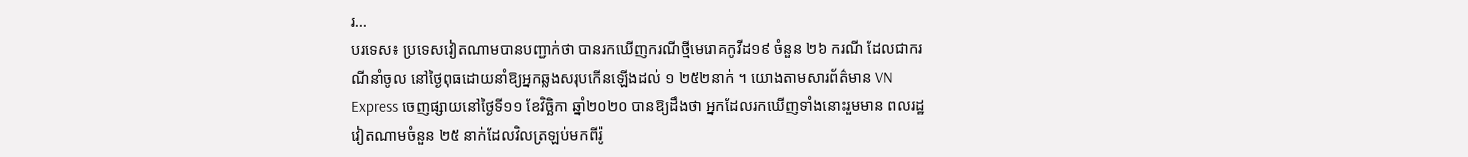រ...
បរទេស៖ ប្រទេសវៀតណាមបានបញ្ជាក់ថា បានរកឃើញករណីថ្មីមេរោគកូវីដ១៩ ចំនួន ២៦ ករណី ដែលជាករណីនាំចូល នៅថ្ងៃពុធដោយនាំឱ្យអ្នកឆ្លងសរុបកើនឡើងដល់ ១ ២៥២នាក់ ។ យោងតាមសារព័ត៌មាន VN Express ចេញផ្សាយនៅថ្ងៃទី១១ ខែវិច្ឆិកា ឆ្នាំ២០២០ បានឱ្យដឹងថា អ្នកដែលរកឃើញទាំងនោះរួមមាន ពលរដ្ឋវៀតណាមចំនួន ២៥ នាក់ដែលវិលត្រឡប់មកពីរ៉ូ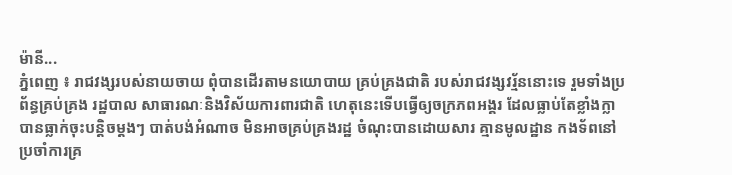ម៉ានី...
ភ្នំពេញ ៖ រាជវង្សរបស់នាយចាយ ពុំបានដើរតាមនយោបាយ គ្រប់គ្រងជាតិ របស់រាជវង្សវរ្ម័ននោះទេ រួមទាំងប្រព័ន្ធគ្រប់គ្រង រដ្ឋបាល សាធារណៈនិងវិស័យការពារជាតិ ហេតុនេះទើបធ្វើឲ្យចក្រភពអង្គរ ដែលធ្លាប់តែខ្លាំងក្លា បានធ្លាក់ចុះបន្តិចម្ដងៗ បាត់បង់អំណាច មិនអាចគ្រប់គ្រងរដ្ឋ ចំណុះបានដោយសារ គ្មានមូលដ្ឋាន កងទ័ពនៅប្រចាំការគ្រ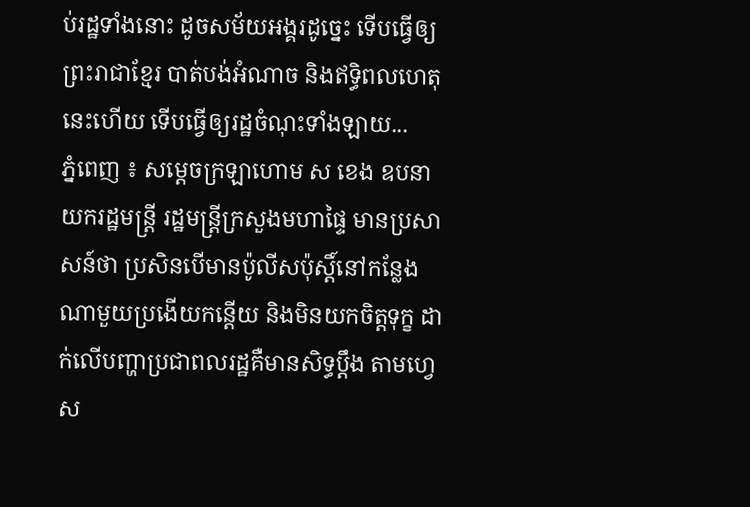ប់រដ្ឋទាំងនោះ ដូចសម័យអង្គរដូច្នេះ ទើបធ្វើឲ្យព្រះរាជាខ្មែរ បាត់បង់អំណាច និងឥទ្ធិពលហេតុនេះហើយ ទើបធ្វើឲ្យរដ្ឋចំណុះទាំងឡាយ...
ភ្នំពេញ ៖ សម្ដេចក្រឡាហោម ស ខេង ឧបនាយករដ្ឋមន្ដ្រី រដ្ឋមន្ដ្រីក្រសួងមហាផ្ទៃ មានប្រសាសន៍ថា ប្រសិនបើមានប៉ូលីសប៉ុស្ដិ៍នៅកន្លែងណាមួយប្រងើយកន្តើយ និងមិនយកចិត្តទុក្ខ ដាក់លើបញ្ហាប្រជាពលរដ្ឋគឺមានសិទ្ធប្ដឹង តាមហ្វេស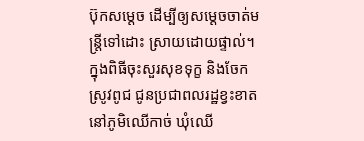ប៊ុកសម្ដេច ដើម្បីឲ្យសម្ដេចចាត់មន្ដ្រីទៅដោះ ស្រាយដោយផ្ទាល់។ ក្នុងពិធីចុះសួរសុខទុក្ខ និងចែកស្រូវពូជ ជូនប្រជាពលរដ្ឋខ្វះខាត នៅភូមិឈើកាច់ ឃុំឈើ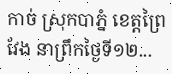កាច់ ស្រុកបាភ្នំ ខេត្តព្រៃវែង នាព្រឹកថ្ងៃទី១២...